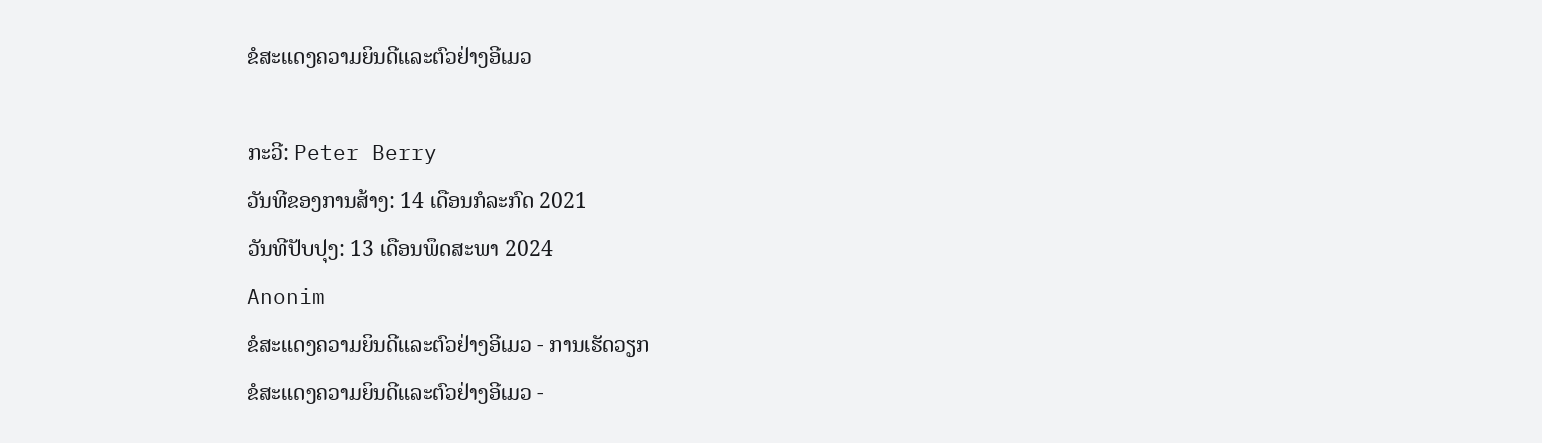ຂໍສະແດງຄວາມຍິນດີແລະຕົວຢ່າງອີເມວ

ກະວີ: Peter Berry
ວັນທີຂອງການສ້າງ: 14 ເດືອນກໍລະກົດ 2021
ວັນທີປັບປຸງ: 13 ເດືອນພຶດສະພາ 2024
Anonim
ຂໍສະແດງຄວາມຍິນດີແລະຕົວຢ່າງອີເມວ - ການເຮັດວຽກ
ຂໍສະແດງຄວາມຍິນດີແລະຕົວຢ່າງອີເມວ -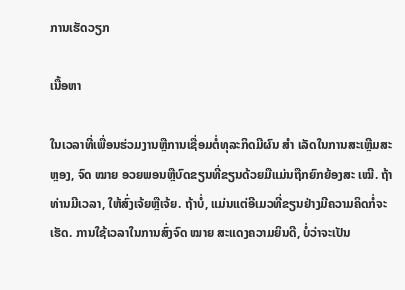ການເຮັດວຽກ

ເນື້ອຫາ

ໃນເວລາທີ່ເພື່ອນຮ່ວມງານຫຼືການເຊື່ອມຕໍ່ທຸລະກິດມີຜົນ ສຳ ເລັດໃນການສະເຫຼີມສະຫຼອງ, ຈົດ ໝາຍ ອວຍພອນຫຼືບົດຂຽນທີ່ຂຽນດ້ວຍມືແມ່ນຖືກຍົກຍ້ອງສະ ເໝີ. ຖ້າທ່ານມີເວລາ, ໃຫ້ສົ່ງເຈ້ຍຫຼືເຈ້ຍ. ຖ້າບໍ່, ແມ່ນແຕ່ອີເມວທີ່ຂຽນຢ່າງມີຄວາມຄິດກໍ່ຈະເຮັດ. ການໃຊ້ເວລາໃນການສົ່ງຈົດ ໝາຍ ສະແດງຄວາມຍິນດີ, ບໍ່ວ່າຈະເປັນ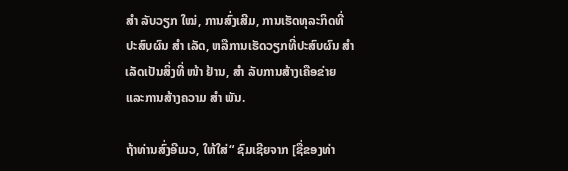ສຳ ລັບວຽກ ໃໝ່, ການສົ່ງເສີມ, ການເຮັດທຸລະກິດທີ່ປະສົບຜົນ ສຳ ເລັດ, ຫລືການເຮັດວຽກທີ່ປະສົບຜົນ ສຳ ເລັດເປັນສິ່ງທີ່ ໜ້າ ຢ້ານ, ສຳ ລັບການສ້າງເຄືອຂ່າຍແລະການສ້າງຄວາມ ສຳ ພັນ.

ຖ້າທ່ານສົ່ງອີເມວ, ໃຫ້ໃສ່“ ຊົມເຊີຍຈາກ [ຊື່ຂອງທ່າ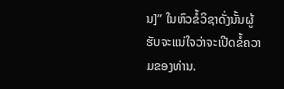ນ]” ໃນຫົວຂໍ້ວິຊາດັ່ງນັ້ນຜູ້ຮັບຈະແນ່ໃຈວ່າຈະເປີດຂໍ້ຄວາມຂອງທ່ານ.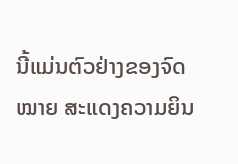ນີ້ແມ່ນຕົວຢ່າງຂອງຈົດ ໝາຍ ສະແດງຄວາມຍິນ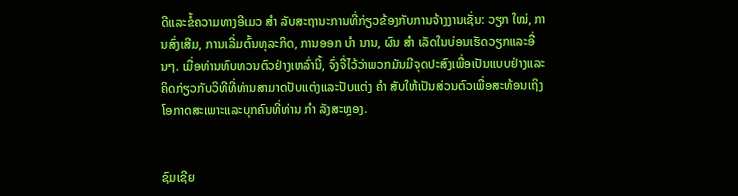ດີແລະຂໍ້ຄວາມທາງອີເມວ ສຳ ລັບສະຖານະການທີ່ກ່ຽວຂ້ອງກັບການຈ້າງງານເຊັ່ນ: ວຽກ ໃໝ່, ການສົ່ງເສີມ, ການເລີ່ມຕົ້ນທຸລະກິດ, ການອອກ ບຳ ນານ, ຜົນ ສຳ ເລັດໃນບ່ອນເຮັດວຽກແລະອື່ນໆ. ເມື່ອທ່ານທົບທວນຕົວຢ່າງເຫລົ່ານີ້, ຈົ່ງຈື່ໄວ້ວ່າພວກມັນມີຈຸດປະສົງເພື່ອເປັນແບບຢ່າງແລະຄິດກ່ຽວກັບວິທີທີ່ທ່ານສາມາດປັບແຕ່ງແລະປັບແຕ່ງ ຄຳ ສັບໃຫ້ເປັນສ່ວນຕົວເພື່ອສະທ້ອນເຖິງໂອກາດສະເພາະແລະບຸກຄົນທີ່ທ່ານ ກຳ ລັງສະຫຼອງ.


ຊົມເຊີຍ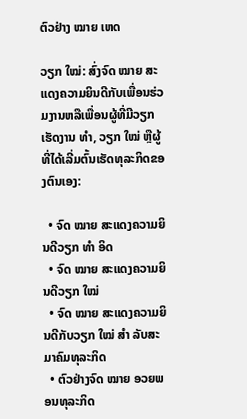ຕົວຢ່າງ ໝາຍ ເຫດ

ວຽກ ໃໝ່: ສົ່ງຈົດ ໝາຍ ສະແດງຄວາມຍິນດີກັບເພື່ອນຮ່ວມງານຫລືເພື່ອນຜູ້ທີ່ມີວຽກເຮັດງານ ທຳ, ວຽກ ໃໝ່ ຫຼືຜູ້ທີ່ໄດ້ເລີ່ມຕົ້ນເຮັດທຸລະກິດຂອງຕົນເອງ:

  • ຈົດ ໝາຍ ສະແດງຄວາມຍິນດີວຽກ ທຳ ອິດ
  • ຈົດ ໝາຍ ສະແດງຄວາມຍິນດີວຽກ ໃໝ່
  • ຈົດ ໝາຍ ສະແດງຄວາມຍິນດີກັບວຽກ ໃໝ່ ສຳ ລັບສະມາຄົມທຸລະກິດ
  • ຕົວຢ່າງຈົດ ໝາຍ ອວຍພອນທຸລະກິດ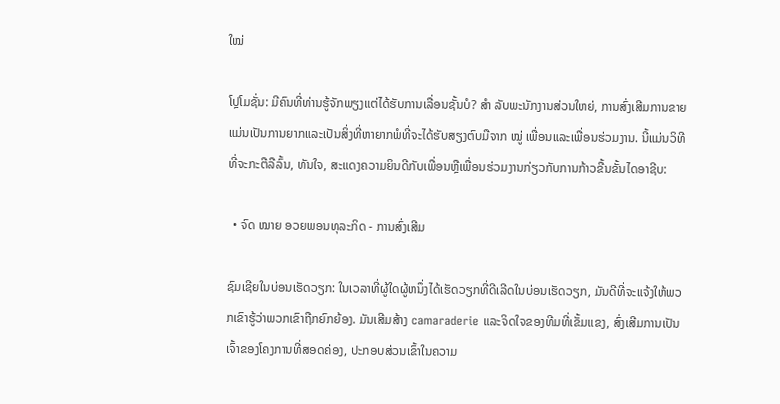ໃໝ່

ໂປຼໂມຊັ່ນ: ມີຄົນທີ່ທ່ານຮູ້ຈັກພຽງແຕ່ໄດ້ຮັບການເລື່ອນຊັ້ນບໍ? ສຳ ລັບພະນັກງານສ່ວນໃຫຍ່, ການສົ່ງເສີມການຂາຍແມ່ນເປັນການຍາກແລະເປັນສິ່ງທີ່ຫາຍາກພໍທີ່ຈະໄດ້ຮັບສຽງຕົບມືຈາກ ໝູ່ ເພື່ອນແລະເພື່ອນຮ່ວມງານ. ນີ້ແມ່ນວິທີທີ່ຈະກະຕືລືລົ້ນ, ທັນໃຈ, ສະແດງຄວາມຍິນດີກັບເພື່ອນຫຼືເພື່ອນຮ່ວມງານກ່ຽວກັບການກ້າວຂື້ນຂັ້ນໄດອາຊີບ:

  • ຈົດ ໝາຍ ອວຍພອນທຸລະກິດ - ການສົ່ງເສີມ

ຊົມເຊີຍໃນບ່ອນເຮັດວຽກ: ໃນເວລາທີ່ຜູ້ໃດຜູ້ຫນຶ່ງໄດ້ເຮັດວຽກທີ່ດີເລີດໃນບ່ອນເຮັດວຽກ, ມັນດີທີ່ຈະແຈ້ງໃຫ້ພວກເຂົາຮູ້ວ່າພວກເຂົາຖືກຍົກຍ້ອງ. ມັນເສີມສ້າງ camaraderie ແລະຈິດໃຈຂອງທີມທີ່ເຂັ້ມແຂງ, ສົ່ງເສີມການເປັນເຈົ້າຂອງໂຄງການທີ່ສອດຄ່ອງ, ປະກອບສ່ວນເຂົ້າໃນຄວາມ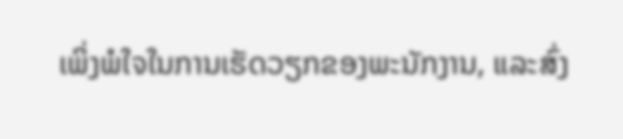ເພິ່ງພໍໃຈໃນການເຮັດວຽກຂອງພະນັກງານ, ແລະສົ່ງ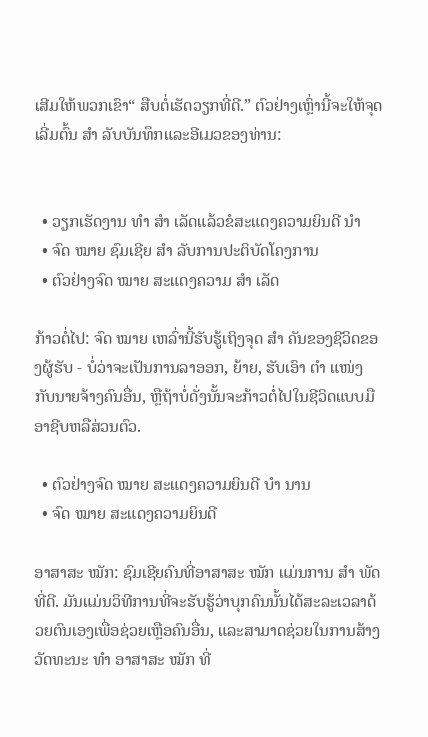ເສີມໃຫ້ພວກເຂົາ“ ສືບຕໍ່ເຮັດວຽກທີ່ດີ.” ຕົວຢ່າງເຫຼົ່ານີ້ຈະໃຫ້ຈຸດເລີ່ມຕົ້ນ ສຳ ລັບບັນທຶກແລະອີເມວຂອງທ່ານ:


  • ວຽກເຮັດງານ ທຳ ສຳ ເລັດແລ້ວຂໍສະແດງຄວາມຍິນດີ ນຳ
  • ຈົດ ໝາຍ ຊົມເຊີຍ ສຳ ລັບການປະຕິບັດໂຄງການ
  • ຕົວຢ່າງຈົດ ໝາຍ ສະແດງຄວາມ ສຳ ເລັດ

ກ້າວຕໍ່ໄປ: ຈົດ ໝາຍ ເຫລົ່ານີ້ຮັບຮູ້ເຖິງຈຸດ ສຳ ຄັນຂອງຊີວິດຂອງຜູ້ຮັບ - ບໍ່ວ່າຈະເປັນການລາອອກ, ຍ້າຍ, ຮັບເອົາ ຕຳ ແໜ່ງ ກັບນາຍຈ້າງຄົນອື່ນ, ຫຼືຖ້າບໍ່ດັ່ງນັ້ນຈະກ້າວຕໍ່ໄປໃນຊີວິດແບບມືອາຊີບຫລືສ່ວນຕົວ.

  • ຕົວຢ່າງຈົດ ໝາຍ ສະແດງຄວາມຍິນດີ ບຳ ນານ
  • ຈົດ ໝາຍ ສະແດງຄວາມຍິນດີ

ອາສາສະ ໝັກ: ຊົມເຊີຍຄົນທີ່ອາສາສະ ໝັກ ແມ່ນການ ສຳ ພັດທີ່ດີ. ມັນແມ່ນວິທີການທີ່ຈະຮັບຮູ້ວ່າບຸກຄົນນັ້ນໄດ້ສະລະເວລາດ້ວຍຕົນເອງເພື່ອຊ່ວຍເຫຼືອຄົນອື່ນ, ແລະສາມາດຊ່ວຍໃນການສ້າງວັດທະນະ ທຳ ອາສາສະ ໝັກ ທີ່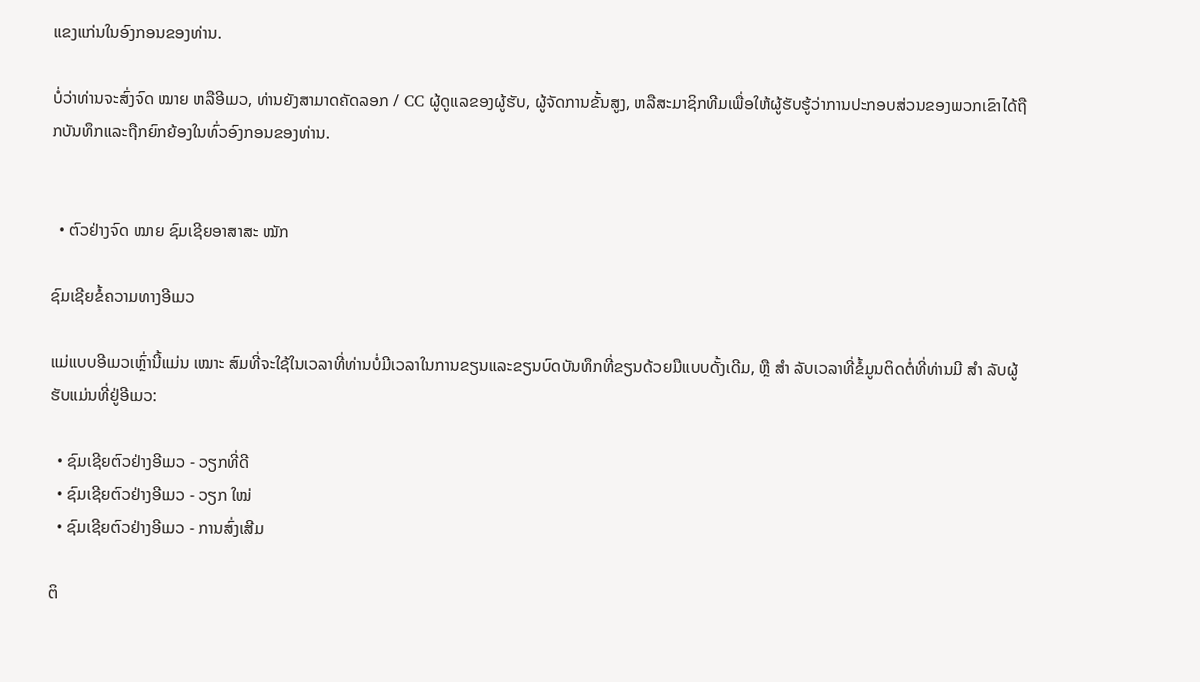ແຂງແກ່ນໃນອົງກອນຂອງທ່ານ.

ບໍ່ວ່າທ່ານຈະສົ່ງຈົດ ໝາຍ ຫລືອີເມວ, ທ່ານຍັງສາມາດຄັດລອກ / CC ຜູ້ດູແລຂອງຜູ້ຮັບ, ຜູ້ຈັດການຂັ້ນສູງ, ຫລືສະມາຊິກທີມເພື່ອໃຫ້ຜູ້ຮັບຮູ້ວ່າການປະກອບສ່ວນຂອງພວກເຂົາໄດ້ຖືກບັນທຶກແລະຖືກຍົກຍ້ອງໃນທົ່ວອົງກອນຂອງທ່ານ.


  • ຕົວຢ່າງຈົດ ໝາຍ ຊົມເຊີຍອາສາສະ ໝັກ

ຊົມເຊີຍຂໍ້ຄວາມທາງອີເມວ

ແມ່ແບບອີເມວເຫຼົ່ານີ້ແມ່ນ ເໝາະ ສົມທີ່ຈະໃຊ້ໃນເວລາທີ່ທ່ານບໍ່ມີເວລາໃນການຂຽນແລະຂຽນບົດບັນທຶກທີ່ຂຽນດ້ວຍມືແບບດັ້ງເດີມ, ຫຼື ສຳ ລັບເວລາທີ່ຂໍ້ມູນຕິດຕໍ່ທີ່ທ່ານມີ ສຳ ລັບຜູ້ຮັບແມ່ນທີ່ຢູ່ອີເມວ:

  • ຊົມເຊີຍຕົວຢ່າງອີເມວ - ວຽກທີ່ດີ
  • ຊົມເຊີຍຕົວຢ່າງອີເມວ - ວຽກ ໃໝ່
  • ຊົມເຊີຍຕົວຢ່າງອີເມວ - ການສົ່ງເສີມ

ຕິ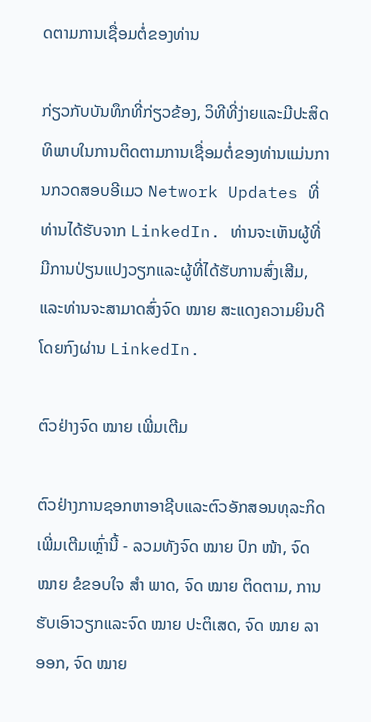ດຕາມການເຊື່ອມຕໍ່ຂອງທ່ານ

ກ່ຽວກັບບັນທຶກທີ່ກ່ຽວຂ້ອງ, ວິທີທີ່ງ່າຍແລະມີປະສິດທິພາບໃນການຕິດຕາມການເຊື່ອມຕໍ່ຂອງທ່ານແມ່ນການກວດສອບອີເມວ Network Updates ທີ່ທ່ານໄດ້ຮັບຈາກ LinkedIn. ທ່ານຈະເຫັນຜູ້ທີ່ມີການປ່ຽນແປງວຽກແລະຜູ້ທີ່ໄດ້ຮັບການສົ່ງເສີມ, ແລະທ່ານຈະສາມາດສົ່ງຈົດ ໝາຍ ສະແດງຄວາມຍິນດີໂດຍກົງຜ່ານ LinkedIn.

ຕົວຢ່າງຈົດ ໝາຍ ເພີ່ມເຕີມ

ຕົວຢ່າງການຊອກຫາອາຊີບແລະຕົວອັກສອນທຸລະກິດເພີ່ມເຕີມເຫຼົ່ານີ້ - ລວມທັງຈົດ ໝາຍ ປົກ ໜ້າ, ຈົດ ໝາຍ ຂໍຂອບໃຈ ສຳ ພາດ, ຈົດ ໝາຍ ຕິດຕາມ, ການຮັບເອົາວຽກແລະຈົດ ໝາຍ ປະຕິເສດ, ຈົດ ໝາຍ ລາອອກ, ຈົດ ໝາຍ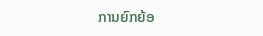ການຍົກຍ້ອ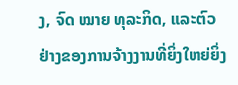ງ, ຈົດ ໝາຍ ທຸລະກິດ, ແລະຕົວຢ່າງຂອງການຈ້າງງານທີ່ຍິ່ງໃຫຍ່ຍິ່ງ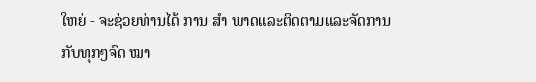ໃຫຍ່ - ຈະຊ່ວຍທ່ານໄດ້ ການ ສຳ ພາດແລະຕິດຕາມແລະຈັດການກັບທຸກໆຈົດ ໝາ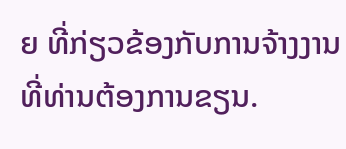ຍ ທີ່ກ່ຽວຂ້ອງກັບການຈ້າງງານທີ່ທ່ານຕ້ອງການຂຽນ.